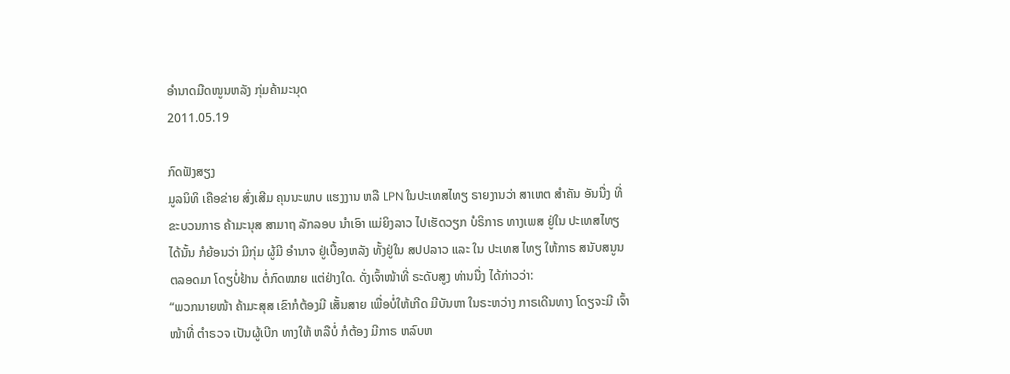ອໍານາດມືດໜູນຫລັງ ກຸ່ມຄ້າມະນຸດ
2011.05.19

ກົດຟັງສຽງ
ມູລນິທິ ເຄືອຂ່າຍ ສົ່ງເສີມ ຄຸນນະພາບ ແຮງງານ ຫລື LPN ໃນປະເທສໄທຽ ຣາຍງານວ່າ ສາເຫຕ ສຳຄັນ ອັນນື່ງ ທີ່ ຂະບວນກາຣ ຄ້າມະນຸສ ສາມາຖ ລັກລອບ ນຳເອົາ ແມ່ຍິງລາວ ໄປເຮັດວຽກ ບໍຣິກາຣ ທາງເພສ ຢູ່ໃນ ປະເທສໄທຽ ໄດ້ນັ້ນ ກໍຍ້ອນວ່າ ມີກຸ່ມ ຜູ້ມີ ອຳນາຈ ຢູ່ເບື້ອງຫລັງ ທັ້ງຢູ່ໃນ ສປປລາວ ແລະ ໃນ ປະເທສ ໄທຽ ໃຫ້ກາຣ ສນັບສນູນ ຕລອດມາ ໂດຽບໍ່ຢ້ານ ຕໍ່ກົດໝາຍ ແຕ່ຢ່າງໃດ. ດັ່ງເຈົ້າໜ້າທີ່ ຣະດັບສູງ ທ່ານນື່ງ ໄດ້ກ່າວວ່າ:
“ພວກນາຍໜ້າ ຄ້າມະສຸສ ເຂົາກໍຕ້ອງມີ ເສັ້ນສາຍ ເພື່ອບໍ່ໃຫ້ເກີດ ມີບັນຫາ ໃນຣະຫວ່າງ ກາຣເດີນທາງ ໂດຽຈະມີ ເຈົ້າໜ້າທີ່ ຕຳຣວຈ ເປັນຜູ້ເບີກ ທາງໃຫ້ ຫລືບໍ່ ກໍຕ້ອງ ມີກາຣ ຫລົບຫ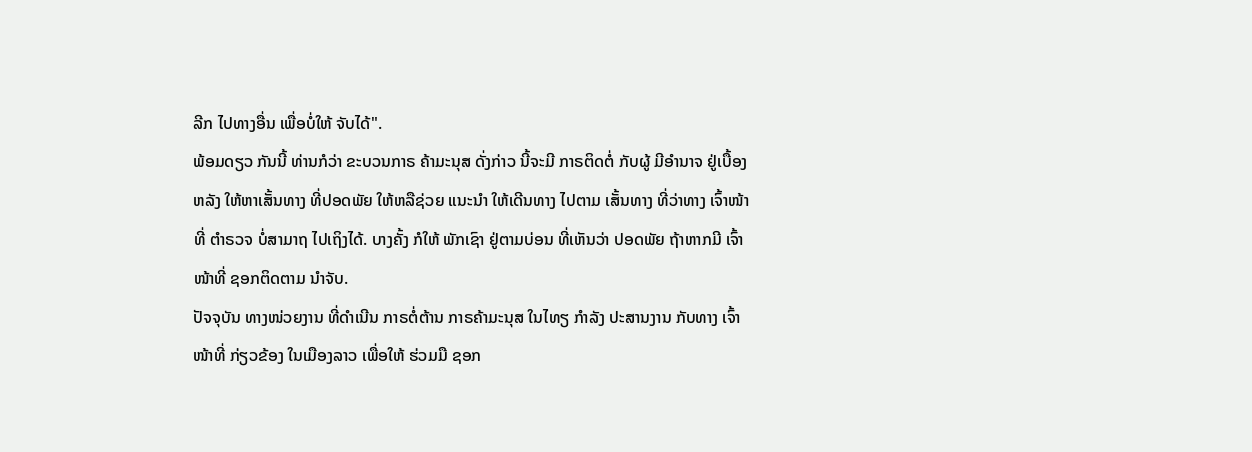ລີກ ໄປທາງອື່ນ ເພື່ອບໍ່ໃຫ້ ຈັບໄດ້".
ພ້ອມດຽວ ກັນນີ້ ທ່ານກໍວ່າ ຂະບວນກາຣ ຄ້າມະນຸສ ດັ່ງກ່າວ ນີ້ຈະມີ ກາຣຕິດຕໍ່ ກັບຜູ້ ມີອຳນາຈ ຢູ່ເບື້ອງຫລັງ ໃຫ້ຫາເສັ້ນທາງ ທີ່ປອດພັຍ ໃຫ້ຫລືຊ່ວຍ ແນະນຳ ໃຫ້ເດີນທາງ ໄປຕາມ ເສັ້ນທາງ ທີ່ວ່າທາງ ເຈົ້າໜ້າທີ່ ຕຳຣວຈ ບໍ່ສາມາຖ ໄປເຖິງໄດ້. ບາງຄັ້ງ ກໍໃຫ້ ພັກເຊົາ ຢູ່ຕາມບ່ອນ ທີ່ເຫັນວ່າ ປອດພັຍ ຖ້າຫາກມີ ເຈົ້າໜ້າທີ່ ຊອກຕິດຕາມ ນໍາຈັບ.
ປັຈຈຸບັນ ທາງໜ່ວຍງານ ທີ່ດຳເນີນ ກາຣຕໍ່ຕ້ານ ກາຣຄ້າມະນຸສ ໃນໄທຽ ກຳລັງ ປະສານງານ ກັບທາງ ເຈົ້າໜ້າທີ່ ກ່ຽວຂ້ອງ ໃນເມືອງລາວ ເພື່ອໃຫ້ ຮ່ວມມື ຊອກ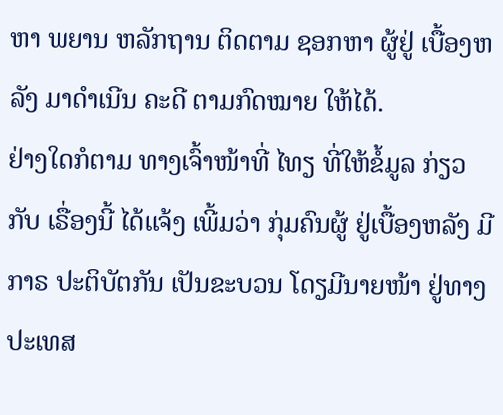ຫາ ພຍານ ຫລັກຖານ ຕິດຕາມ ຊອກຫາ ຜູ້ຢູ່ ເບື້ອງຫລັງ ມາດຳເນີນ ຄະດີ ຕາມກົດໝາຍ ໃຫ້ໄດ້.
ຢ່າງໃດກໍຕາມ ທາງເຈົ້າໜ້າທີ່ ໄທຽ ທີ່ໃຫ້ຂໍ້ມູລ ກ່ຽວກັບ ເຣື່ອງນີ້ ໄດ້ແຈ້ງ ເພີ້ມວ່າ ກຸ່ມຄົນຜູ້ ຢູ່ເບື້ອງຫລັງ ມີກາຣ ປະຕິບັຕກັນ ເປັນຂະບວນ ໂດຽມີນາຍໜ້າ ຢູ່ທາງ ປະເທສ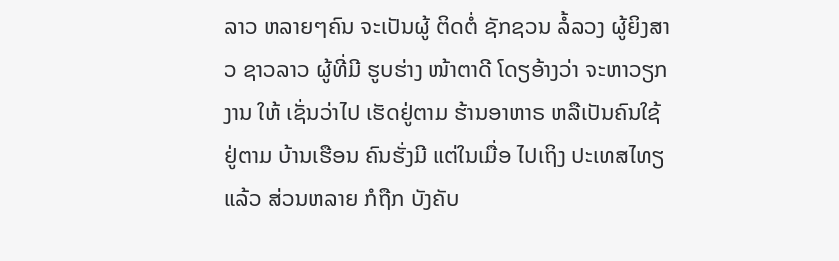ລາວ ຫລາຍໆຄົນ ຈະເປັນຜູ້ ຕິດຕໍ່ ຊັກຊວນ ລໍ້ລວງ ຜູ້ຍິງສາວ ຊາວລາວ ຜູ້ທີ່ມີ ຮູບຮ່າງ ໜ້າຕາດີ ໂດຽອ້າງວ່າ ຈະຫາວຽກງານ ໃຫ້ ເຊັ່ນວ່າໄປ ເຮັດຢູ່ຕາມ ຮ້ານອາຫາຣ ຫລືເປັນຄົນໃຊ້ ຢູ່ຕາມ ບ້ານເຮືອນ ຄົນຮັ່ງມີ ແຕ່ໃນເມື່ອ ໄປເຖິງ ປະເທສໄທຽ ແລ້ວ ສ່ວນຫລາຍ ກໍຖືກ ບັງຄັບ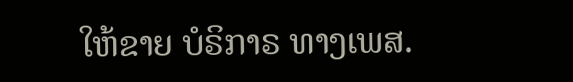ໃຫ້ຂາຍ ບໍຣິກາຣ ທາງເພສ.